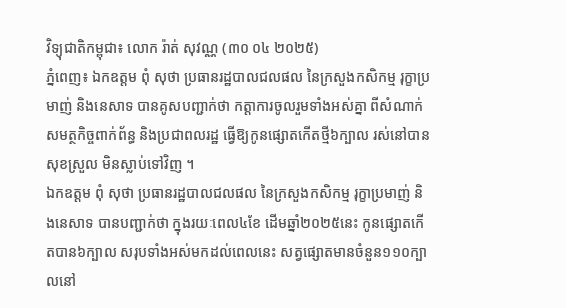វិទ្យុជាតិកម្ពុជា៖ លោក រ៉ាត់ សុវណ្ណ (៣០ ០៤ ២០២៥)
ភ្នំពេញ៖ ឯកឧត្តម ពុំ សុថា ប្រធានរដ្ឋបាលជលផល នៃក្រសួងកសិកម្ម រុក្ខាប្រមាញ់ និងនេសាទ បានគូសបញ្ជាក់ថា កត្តាការចូលរួមទាំងអស់គ្នា ពីសំណាក់សមត្ថកិច្ចពាក់ព័ន្ធ និងប្រជាពលរដ្ឋ ធ្វើឱ្យកូនផ្សោតកើតថ្មី៦ក្បាល រស់នៅបានសុខស្រួល មិនស្លាប់ទៅវិញ ។
ឯកឧត្តម ពុំ សុថា ប្រធានរដ្ឋបាលជលផល នៃក្រសួងកសិកម្ម រុក្ខាប្រមាញ់ និងនេសាទ បានបញ្ជាក់ថា ក្នុងរយៈពេល៤ខែ ដើមឆ្នាំ២០២៥នេះ កូនផ្សោតកើតបាន៦ក្បាល សរុបទាំងអស់មកដល់ពេលនេះ សត្វផ្សោតមានចំនួន១១០ក្បាលនៅ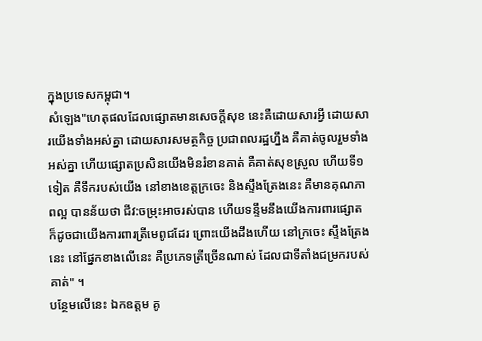ក្នុងប្រទេសកម្ពុជា។
សំឡេង"ហេតុផលដែលផ្សោតមានសេចក្តីសុខ នេះគឺដោយសារអ្វី ដោយសារយើងទាំងអស់គ្នា ដោយសារសមត្ថកិច្ច ប្រជាពលរដ្ឋហ្នឹង គឺគាត់ចូលរួមទាំងអស់គ្នា ហើយផ្សោតប្រសិនយើងមិនរំខានគាត់ គឺគាត់សុខស្រួល ហើយទី១ទៀត គឺទឹករបស់យើង នៅខាងខេត្តក្រចេះ និងស្ទឹងត្រែងនេះ គឺមានគុណភាពល្អ បានន័យថា ជីវ:ចម្រុះអាចរស់បាន ហើយទន្ទឹមនឹងយើងការពារផ្សោត ក៏ដូចជាយើងការពារត្រីមេពូជដែរ ព្រោះយើងដឹងហើយ នៅក្រចេះ ស្ទឹងត្រែងនេះ នៅផ្នែកខាងលើនេះ គឺប្រភេទត្រីច្រើនណាស់ ដែលជាទីតាំងជម្រករបស់គាត់" ។
បន្ថែមលើនេះ ឯកឧត្តម គូ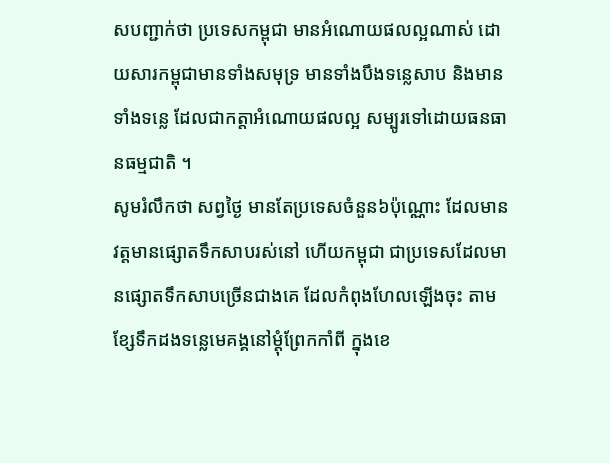សបញ្ជាក់ថា ប្រទេសកម្ពុជា មានអំណោយផលល្អណាស់ ដោយសារកម្ពុជាមានទាំងសមុទ្រ មានទាំងបឹងទន្លេសាប និងមានទាំងទន្លេ ដែលជាកត្តាអំណោយផលល្អ សម្បូរទៅដោយធនធានធម្មជាតិ ។
សូមរំលឹកថា សព្វថ្ងៃ មានតែប្រទេសចំនួន៦ប៉ុណ្ណោះ ដែលមានវត្តមានផ្សោតទឹកសាបរស់នៅ ហើយកម្ពុជា ជាប្រទេសដែលមានផ្សោតទឹកសាបច្រើនជាងគេ ដែលកំពុងហែលឡើងចុះ តាមខ្សែទឹកដងទន្លេមេគង្គនៅម្តុំព្រែកកាំពី ក្នុងខេ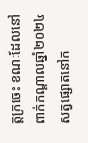ត្តក្រចេះ ខណៈដែលនៅពាក់កណ្តាលឆ្នាំ២០២៤ សត្វផ្សោតនៅក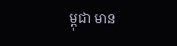ម្ពុជា មាន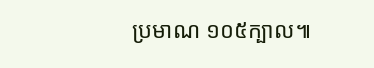ប្រមាណ ១០៥ក្បាល៕